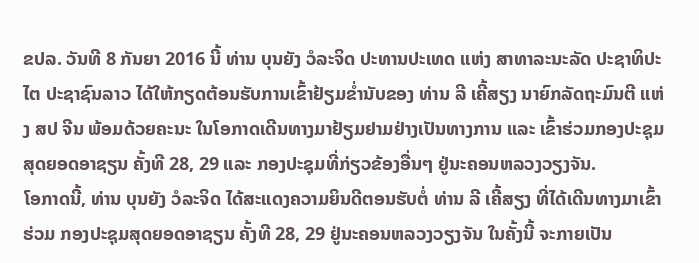ຂປລ. ວັນທີ 8 ກັນຍາ 2016 ນີ້ ທ່ານ ບຸນຍັງ ວໍລະຈິດ ປະທານປະເທດ ແຫ່ງ ສາທາລະນະລັດ ປະຊາທິປະໄຕ ປະຊາຊົນລາວ ໄດ້ໃຫ້ກຽດຕ້ອນຮັບການເຂົ້າຢ້ຽມຂ່ຳນັບຂອງ ທ່ານ ລີ ເຄີ້ສຽງ ນາຍົກລັດຖະມົນຕີ ແຫ່ງ ສປ ຈີນ ພ້ອມດ້ວຍຄະນະ ໃນໂອກາດເດີນທາງມາຢ້ຽມຢາມຢ່າງເປັນທາງການ ແລະ ເຂົ້າຮ່ວມກອງປະຊຸມສຸດຍອດອາຊຽນ ຄັ້ງທີ 28, 29 ແລະ ກອງປະຊຸມທີ່ກ່ຽວຂ້ອງອື່ນໆ ຢູ່ນະຄອນຫລວງວຽງຈັນ.
ໂອກາດນີ້, ທ່ານ ບຸນຍັງ ວໍລະຈິດ ໄດ້ສະແດງຄວາມຍິນດີຕອນຮັບຕໍ່ ທ່ານ ລີ ເຄີ້ສຽງ ທີ່ໄດ້ເດີນທາງມາເຂົ້າຮ່ວມ ກອງປະຊຸມສຸດຍອດອາຊຽນ ຄັ້ງທີ 28, 29 ຢູ່ນະຄອນຫລວງວຽງຈັນ ໃນຄັ້ງນີ້ ຈະກາຍເປັນ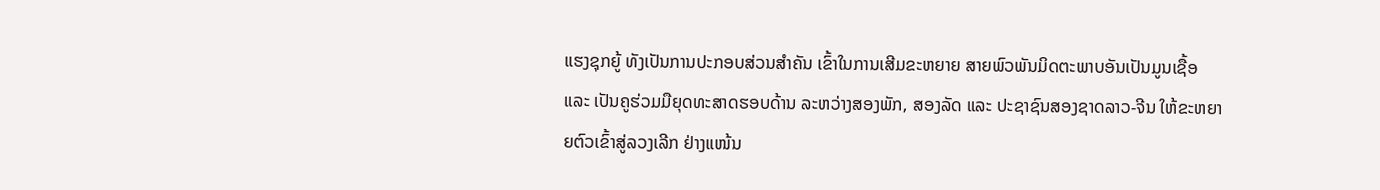ແຮງຊຸກຍູ້ ທັງເປັນການປະກອບສ່ວນສຳຄັນ ເຂົ້າໃນການເສີມຂະຫຍາຍ ສາຍພົວພັນມິດຕະພາບອັນເປັນມູນເຊື້ອ ແລະ ເປັນຄູຮ່ວມມືຍຸດທະສາດຮອບດ້ານ ລະຫວ່າງສອງພັກ, ສອງລັດ ແລະ ປະຊາຊົນສອງຊາດລາວ-ຈີນ ໃຫ້ຂະຫຍາຍຕົວເຂົ້າສູ່ລວງເລີກ ຢ່າງແໜ້ນ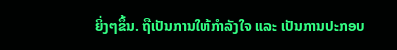ຍິ່ງໆຂຶ້ນ. ຖືເປັນການໃຫ້ກຳລັງໃຈ ແລະ ເປັນການປະກອບ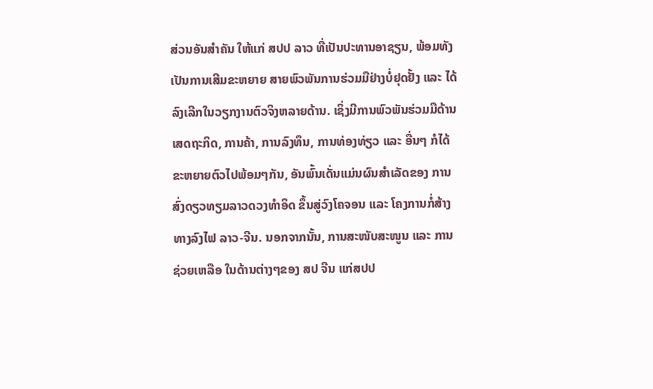ສ່ວນອັນສຳຄັນ ໃຫ້ແກ່ ສປປ ລາວ ທີ່ເປັນປະທານອາຊຽນ, ພ້ອມທັງເປັນການເສີມຂະຫຍາຍ ສາຍພົວພັນການຮ່ວມມືຢ່າງບໍ່ຢຸດຢັ້ງ ແລະ ໄດ້ລົງເລີກໃນວຽກງານຕົວຈິງຫລາຍດ້ານ. ເຊິ່ງມີການພົວພັນຮ່ວມມືດ້ານເສດຖະກິດ, ການຄ້າ, ການລົງທຶນ, ການທ່ອງທ່ຽວ ແລະ ອື່ນໆ ກໍໄດ້ຂະຫຍາຍຕົວໄປພ້ອມໆກັນ, ອັນພົ້ນເດັ່ນແມ່ນຜົນສຳເລັດຂອງ ການສົ່ງດຽວທຽມລາວດວງທຳອິດ ຂຶ້ນສູ່ວົງໂຄຈອນ ແລະ ໂຄງການກໍ່ສ້າງທາງລົງໄຟ ລາວ-ຈີນ. ນອກຈາກນັ້ນ, ການສະໜັບສະໜູນ ແລະ ການຊ່ວຍເຫລືອ ໃນດ້ານຕ່າງໆຂອງ ສປ ຈີນ ແກ່ສປປ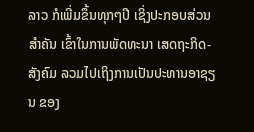ລາວ ກໍເພີ່ມຂຶ້ນທຸກໆປີ ເຊິ່ງປະກອບສ່ວນສຳຄັນ ເຂົ້າໃນການພັດທະນາ ເສດຖະກິດ-ສັງຄົມ ລວມໄປເຖິງການເປັນປະທານອາຊຽນ ຂອງ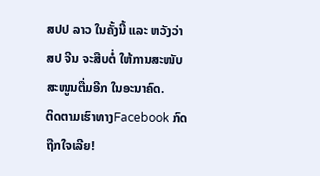ສປປ ລາວ ໃນຄັ້ງນີ້ ແລະ ຫວັງວ່າ ສປ ຈີນ ຈະສືບຕໍ່ ໃຫ້ການສະໜັບສະໜູນຕື່ມອີກ ໃນອະນາຄົດ.
ຕິດຕາມເຮົາທາງFacebook ກົດຖືກໃຈເລີຍ!